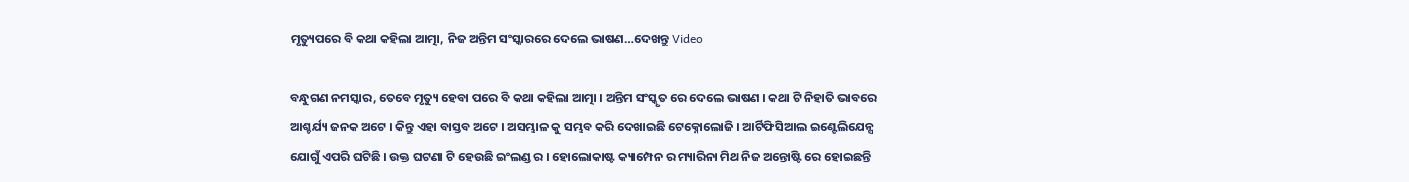ମୃତ୍ୟୁପରେ ବି କଥା କହିଲା ଆତ୍ମା, ନିଜ ଅନ୍ତିମ ସଂସ୍କାରରେ ଦେଲେ ଭାଷଣ…ଦେଖନ୍ତୁ Video

ବନ୍ଧୁଗଣ ନମସ୍କାର, ତେବେ ମୃତ୍ୟୁ ହେବା ପରେ ବି କଥା କହିଲା ଆତ୍ମା । ଅନ୍ତିମ ସଂସ୍କୃତ ରେ ଦେଲେ ଭାଷଣ । କଥା ଟି ନିହାତି ଭାବରେ ଆଶ୍ଚର୍ଯ୍ୟ ଜନକ ଅଟେ । କିନ୍ତୁ ଏହା ବାସ୍ତବ ଅଟେ । ଅସମ୍ଭାଳ କୁ ସମ୍ଭବ କରି ଦେଖାଇଛି ଟେକ୍ନୋଲୋଜି । ଆର୍ଟିଫିସିଆଲ ଇଣ୍ଟେଲିଯେନ୍ସ ଯୋଗୁଁ ଏପରି ଘଟିଛି । ଉକ୍ତ ଘଟଣା ଟି ହେଉଛି ଇଂଲଣ୍ଡ ର । ହୋଲୋକାଷ୍ଟ କ୍ୟାମ୍ପେନ ର ମ୍ୟାରିନା ମିଥ ନିଜ ଅନ୍ତୋଷ୍ଟି ରେ ହୋଇଛନ୍ତି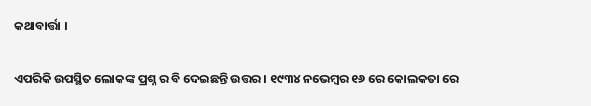କଥାବାର୍ତ୍ତା ।

ଏପରିକି ଉପସ୍ଥିତ ଲୋକଙ୍କ ପ୍ରଶ୍ନ ର ବି ଦେଇଛନ୍ତି ଉତ୍ତର । ୧୯୩୪ ନଭେମ୍ବର ୧୬ ରେ କୋଲକତା ରେ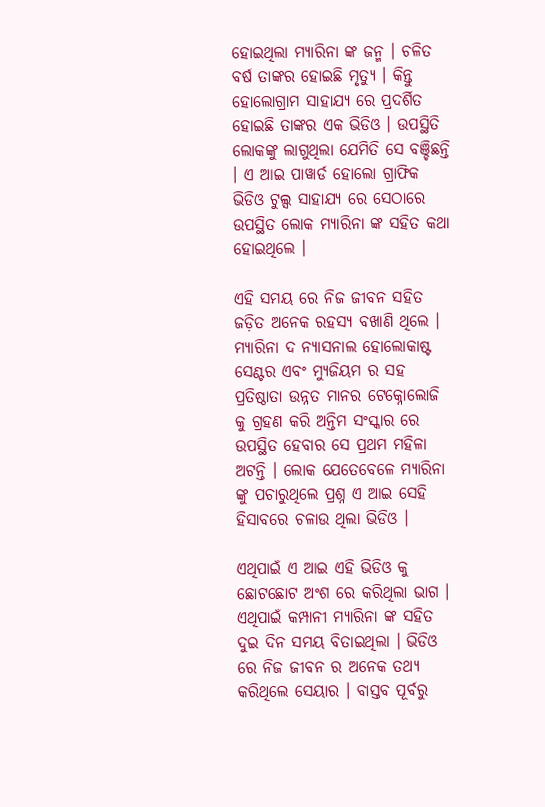ହୋଇଥିଲା ମ୍ୟାରିନା ଙ୍କ ଜନ୍ମ । ଚଳିତ ବର୍ଷ ତାଙ୍କର ହୋଇଛି ମୃତ୍ୟୁ । କିନ୍ତୁ ହୋଲୋଗ୍ରାମ ସାହାଯ୍ୟ ରେ ପ୍ରଦର୍ଶିତ ହୋଇଛି ତାଙ୍କର ଏକ ଭିଡିଓ । ଉପସ୍ଥିତି ଲୋକଙ୍କୁ ଲାଗୁଥିଲା ଯେମିତି ସେ ବଞ୍ଚିଛନ୍ତି । ଏ ଆଇ ପାୱାର୍ଡ ହୋଲୋ ଗ୍ରାଫିକ ଭିଡିଓ ଟୁଲ୍ସ ସାହାଯ୍ୟ ରେ ସେଠାରେ ଉପସ୍ଥିତ ଲୋକ ମ୍ୟାରିନା ଙ୍କ ସହିତ କଥା ହୋଇଥିଲେ ।

ଏହି ସମୟ ରେ ନିଜ ଜୀବନ ସହିତ ଜଡ଼ିତ ଅନେକ ରହସ୍ୟ ବଖାଣି ଥିଲେ । ମ୍ୟାରିନା ଦ ନ୍ୟାସନାଲ ହୋଲୋକାଷ୍ଟ ସେଣ୍ଟର ଏବଂ ମ୍ୟୁଜିୟମ ର ସହ ପ୍ରତିଷ୍ଠାତା ଉନ୍ନତ ମାନର ଟେକ୍ନୋଲୋଜି କୁ ଗ୍ରହଣ କରି ଅନ୍ତିମ ସଂସ୍କାର ରେ ଉପସ୍ଥିତ ହେବାର ସେ ପ୍ରଥମ ମହିଳା ଅଟନ୍ତି । ଲୋକ ଯେତେବେଳେ ମ୍ୟାରିନା ଙ୍କୁ ପଚାରୁଥିଲେ ପ୍ରଶ୍ନ ଏ ଆଇ ସେହି ହିସାବରେ ଚଳାଉ ଥିଲା ଭିଡିଓ ।

ଏଥିପାଇଁ ଏ ଆଇ ଏହି ଭିଡିଓ କୁ ଛୋଟଛୋଟ ଅଂଶ ରେ କରିଥିଲା ଭାଗ । ଏଥିପାଇଁ କମ୍ପାନୀ ମ୍ୟାରିନା ଙ୍କ ସହିତ ଦୁଇ ଦିନ ସମୟ ବିତାଇଥିଲା । ଭିଡିଓ ରେ ନିଜ ଜୀବନ ର ଅନେକ ତଥ୍ୟ କରିଥିଲେ ସେୟାର । ବାସ୍ତବ ପୂର୍ବରୁ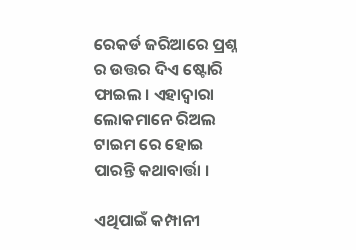ରେକର୍ଡ ଜରିଆରେ ପ୍ରଶ୍ନ ର ଉତ୍ତର ଦିଏ ଷ୍ଟୋରି ଫାଇଲ । ଏହାଦ୍ବାରା ଲୋକମାନେ ରିଅଲ ଟାଇମ ରେ ହୋଇ ପାରନ୍ତି କଥାବାର୍ତ୍ତା ।

ଏଥିପାଇଁ କମ୍ପାନୀ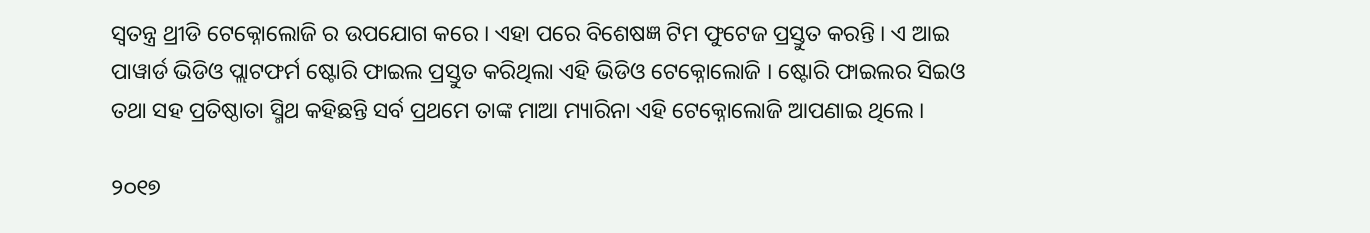ସ୍ୱତନ୍ତ୍ର ଥ୍ରୀଡି ଟେକ୍ନୋଲୋଜି ର ଉପଯୋଗ କରେ । ଏହା ପରେ ବିଶେଷଜ୍ଞ ଟିମ ଫୁଟେଜ ପ୍ରସ୍ତୁତ କରନ୍ତି । ଏ ଆଇ ପାୱାର୍ଡ ଭିଡିଓ ପ୍ଲାଟଫର୍ମ ଷ୍ଟୋରି ଫାଇଲ ପ୍ରସ୍ତୁତ କରିଥିଲା ଏହି ଭିଡିଓ ଟେକ୍ନୋଲୋଜି । ଷ୍ଟୋରି ଫାଇଲର ସିଇଓ ତଥା ସହ ପ୍ରତିଷ୍ଠାତା ସ୍ମିଥ କହିଛନ୍ତି ସର୍ବ ପ୍ରଥମେ ତାଙ୍କ ମାଆ ମ୍ୟାରିନା ଏହି ଟେକ୍ନୋଲୋଜି ଆପଣାଇ ଥିଲେ ।

୨୦୧୭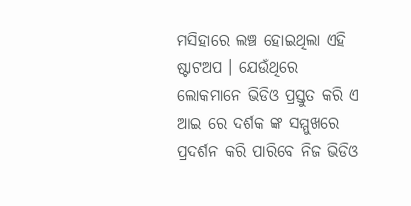ମସିହାରେ ଲଞ୍ଚ ହୋଇଥିଲା ଏହି ଷ୍ଟାଟଅପ । ଯେଉଁଥିରେ ଲୋକମାନେ ଭିଡିଓ ପ୍ରସ୍ତୁତ କରି ଏ ଆଇ ରେ ଦର୍ଶକ ଙ୍କ ସମ୍ମୁଖରେ ପ୍ରଦର୍ଶନ କରି ପାରିବେ ନିଜ ଭିଡିଓ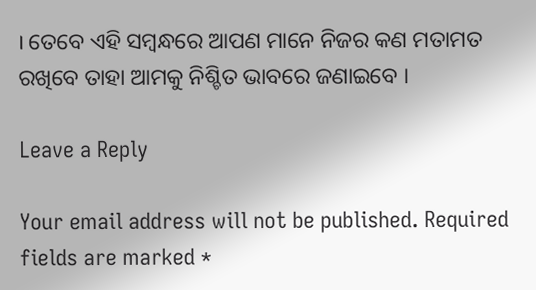। ତେବେ ଏହି ସମ୍ବନ୍ଧରେ ଆପଣ ମାନେ ନିଜର କଣ ମତାମତ ରଖିବେ ତାହା ଆମକୁ ନିଶ୍ଚିତ ଭାବରେ ଜଣାଇବେ ।

Leave a Reply

Your email address will not be published. Required fields are marked *